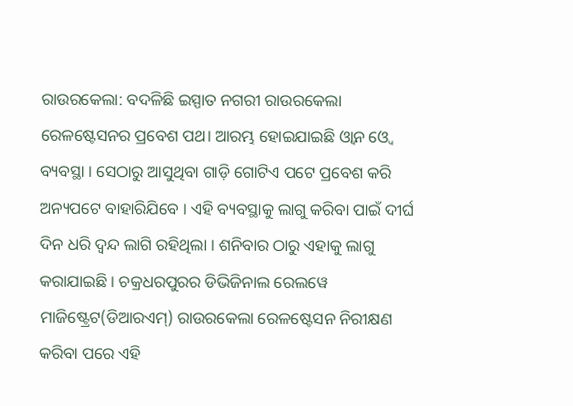ରାଉରକେଲା: ବଦଳିଛି ଇସ୍ପାତ ନଗରୀ ରାଉରକେଲା ରେଳଷ୍ଟେସନର ପ୍ରବେଶ ପଥ। ଆରମ୍ଭ ହୋଇଯାଇଛି ଓ୍ବାନ ଓ୍ବେ ବ୍ୟବସ୍ଥା । ସେଠାରୁ ଆସୁଥିବା ଗାଡ଼ି ଗୋଟିଏ ପଟେ ପ୍ରବେଶ କରି ଅନ୍ୟପଟେ ବାହାରିଯିବେ । ଏହି ବ୍ୟବସ୍ଥାକୁ ଲାଗୁ କରିବା ପାଇଁ ଦୀର୍ଘ ଦିନ ଧରି ଦ୍ଵନ୍ଦ ଲାଗି ରହିଥିଲା । ଶନିବାର ଠାରୁ ଏହାକୁ ଲାଗୁ କରାଯାଇଛି । ଚକ୍ରଧରପୁରର ଡିଭିଜିନାଲ ରେଲୱେ ମାଜିଷ୍ଟ୍ରେଟ(ଡିଆରଏମ୍) ରାଉରକେଲା ରେଳଷ୍ଟେସନ ନିରୀକ୍ଷଣ କରିବା ପରେ ଏହି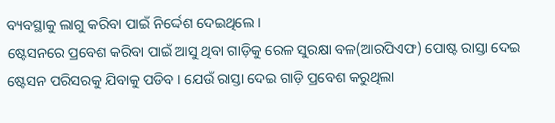ବ୍ୟବସ୍ଥାକୁ ଲାଗୁ କରିବା ପାଇଁ ନିର୍ଦ୍ଦେଶ ଦେଇଥିଲେ ।
ଷ୍ଟେସନରେ ପ୍ରବେଶ କରିବା ପାଇଁ ଆସୁ ଥିବା ଗାଡ଼ିକୁ ରେଳ ସୁରକ୍ଷା ବଳ(ଆରପିଏଫ) ପୋଷ୍ଟ ରାସ୍ତା ଦେଇ ଷ୍ଟେସନ ପରିସରକୁ ଯିବାକୁ ପଡିବ । ଯେଉଁ ରାସ୍ତା ଦେଇ ଗାଡ଼ି ପ୍ରବେଶ କରୁଥିଲା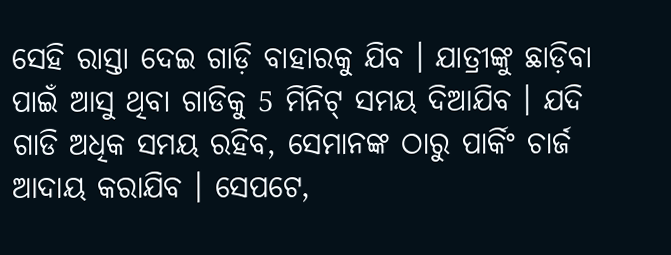ସେହି ରାସ୍ତା ଦେଇ ଗାଡ଼ି ବାହାରକୁ ଯିବ । ଯାତ୍ରୀଙ୍କୁ ଛାଡ଼ିବା ପାଇଁ ଆସୁ ଥିବା ଗାଡିକୁ 5 ମିନିଟ୍ ସମୟ ଦିଆଯିବ । ଯଦି ଗାଡି ଅଧିକ ସମୟ ରହିବ, ସେମାନଙ୍କ ଠାରୁ ପାର୍କିଂ ଚାର୍ଜ ଆଦାୟ କରାଯିବ । ସେପଟେ,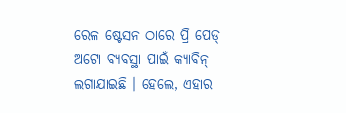ରେଳ ଷ୍ଟେସନ ଠାରେ ପ୍ରି ପେଡ୍ ଅଟୋ ବ୍ୟବସ୍ଥା ପାଇଁ କ୍ୟାବିନ୍ ଲଗାଯାଇଛି । ହେଲେ, ଏହାର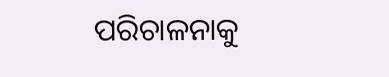ପରିଚାଳନାକୁ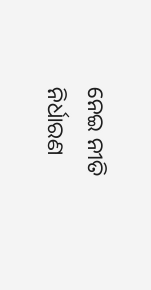ନେଇ ନୀତି ନିର୍ଧାରଣ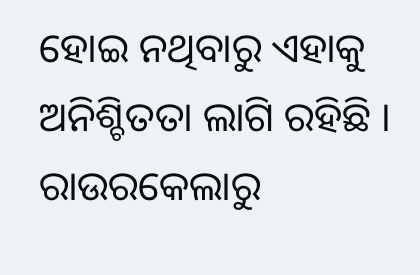ହୋଇ ନଥିବାରୁ ଏହାକୁ ଅନିଶ୍ଚିତତା ଲାଗି ରହିଛି ।
ରାଉରକେଲାରୁ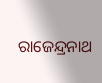ରାଜେନ୍ଦ୍ରନାଥ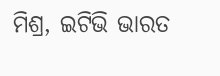ମିଶ୍ର, ଇଟିଭି ଭାରତ